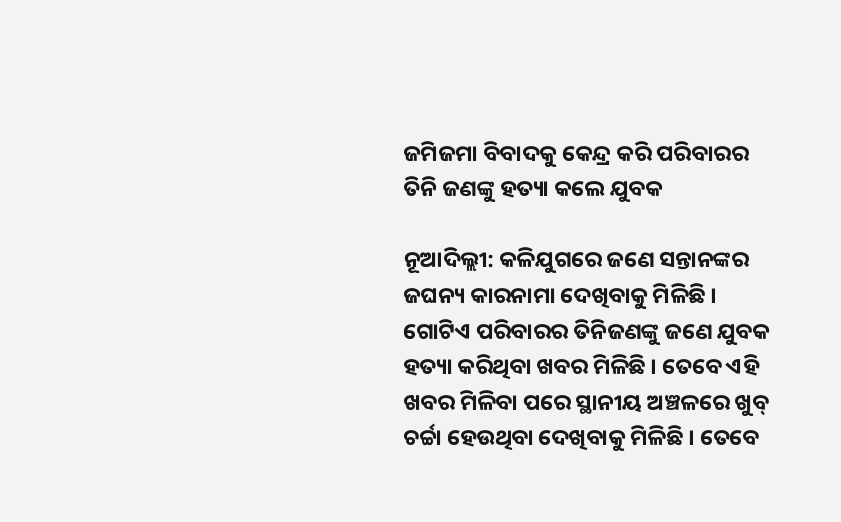ଜମିଜମା ବିବାଦକୁ କେନ୍ଦ୍ର କରି ପରିବାରର ତିନି ଜଣଙ୍କୁ ହତ୍ୟା କଲେ ଯୁବକ

ନୂଆଦିଲ୍ଲୀ: କଳିଯୁଗରେ ଜଣେ ସନ୍ତାନଙ୍କର ଜଘନ୍ୟ କାରନାମା ଦେଖିବାକୁ ମିଳିଛି । ଗୋଟିଏ ପରିବାରର ତିନିଜଣଙ୍କୁ ଜଣେ ଯୁବକ ହତ୍ୟା କରିଥିବା ଖବର ମିଳିଛି । ତେବେ ଏହି ଖବର ମିଳିବା ପରେ ସ୍ଥାନୀୟ ଅଞ୍ଚଳରେ ଖୁବ୍ ଚର୍ଚ୍ଚା ହେଉଥିବା ଦେଖିବାକୁ ମିଳିଛି । ତେବେ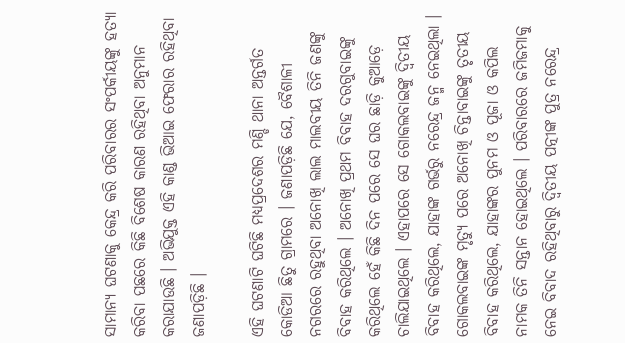ସାମାନ୍ୟ ଘଟଣାକୁ କେନ୍ଦ୍ର କରି ପରିବାରର ସଂପର୍କୀୟଙ୍କୁ ହତ୍ୟା କରିବା ପଛରେ କିଛି ବିଶେଷ କାରଣ ରହିଥିବା ଅନୁମାନ କରାଯାଉଛି । ଅଭିଯୁକ୍ତ ଏହି କାଣ୍ଡ ଭିଆଇ ଫେରାର ରହିଥିବା ଜଣାପଡ଼ିଛି ।

ଏହି ଘଟଣାଟି ଘଟିଛି ମଧ୍ୟପ୍ରଦେଶର ମଣ୍ଡି ଥାନା ଅନ୍ତର୍ଗତ କୋଡିଆ ଛିତୁ ଗ୍ରାମରେ । ଜଣାପଡ଼ିଛି ଯେ, ବୈଶାଳୀ ନଗରରେ ରହୁଥିବା ଅନୋଖି ଲାଲ ମାଲବୀୟ ତିନି ଜଣଙ୍କୁ ବିବାହ କରିଥିଲେ । ଅନୋଖି ପ୍ରଥମ ବିବାହ ଦରଗୁବାଇଙ୍କୁ କରିଥିଲେ ହେଁ କିଛି ଦିନ ପରେ ସେ ଘର ଛାଡ଼ି କୁଆଡ଼େ ଚାଲିଯାଇଥିଲେ । ଏହାପରେ ସେ ଗୋକଲବାଇଙ୍କୁ ଦ୍ୱିତୀୟ ବିବାହ କରିଥିଲେ, ଯାହାଙ୍କ ଗର୍ଭରୁ ନରେନ୍ଦ୍ର ଜନ୍ମ ନେଇଥିଲା । ଗୋକଲବାଇଙ୍କ ମୃତ୍ୟୁ ପରେ ଅନୋଖି ଚିନ୍ତାବାଇଙ୍କୁ ତୃତୀୟ ବିବାହ କରିଥିଲେ, ଯାହାଙ୍କର ପୁନମ ଓ ପୂଜା ଓ କପିଲ ନାମକ ତିନି ସନ୍ତାନ ହୋଇଥିଲେ । ପରିବାରରେ ଜମିଜମାକୁ ନେଇ ବିବାଦ ରହିଥିବାରୁ ଦ୍ୱିତୀୟ ପତ୍ନୀଙ୍କ ପୁତ୍ର ନରେନ୍ଦ୍ର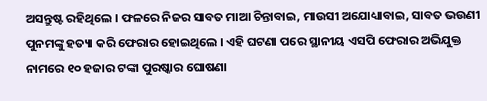ଅସନ୍ତୁଷ୍ଟ ରହିଥିଲେ । ଫଳରେ ନିଜର ସାବତ ମାଆ ଚିନ୍ତାବାଇ, ମାଉସୀ ଅଯୋଧ୍ୟାବାଇ, ସାବତ ଭଉଣୀ ପୁନମଙ୍କୁ ହତ୍ୟା କରି ଫେରାର ହୋଇଥିଲେ । ଏହି ଘଟଣା ପରେ ସ୍ଥାନୀୟ ଏସପି ଫେରାର ଅଭିଯୁକ୍ତ ନାମରେ ୧୦ ହଜାର ଟଙ୍କା ପୁରଷ୍କାର ଘୋଷଣା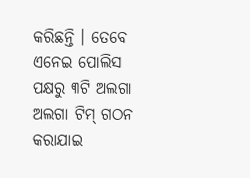କରିଛନ୍ତି । ତେବେ ଏନେଇ ପୋଲିସ ପକ୍ଷରୁ ୩ଟି ଅଲଗା ଅଲଗା ଟିମ୍ ଗଠନ କରାଯାଇ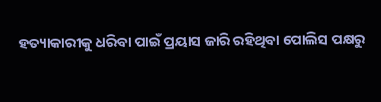ହତ୍ୟାକାରୀକୁ ଧରିବା ପାଇଁ ପ୍ରୟାସ ଜାରି ରହିଥିବା ପୋଲିସ ପକ୍ଷରୁ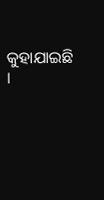କୁହାଯାଇଛି ।